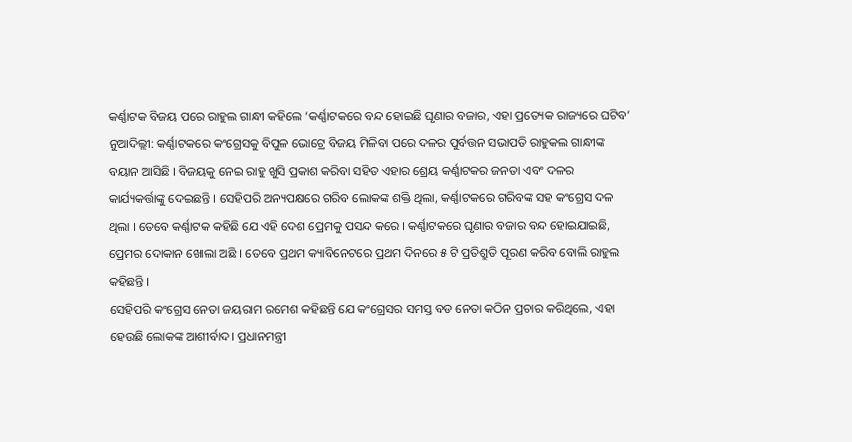କର୍ଣ୍ଣାଟକ ବିଜୟ ପରେ ରାହୁଲ ଗାନ୍ଧୀ କହିଲେ ‘କର୍ଣ୍ଣାଟକରେ ବନ୍ଦ ହୋଇଛି ଘୃଣାର ବଜାର, ଏହା ପ୍ରତ୍ୟେକ ରାଜ୍ୟରେ ଘଟିବ’
ନୁଆଦିଲ୍ଲୀ: କର୍ଣ୍ଣାଟକରେ କଂଗ୍ରେସକୁ ବିପୁଳ ଭୋଟ୍ରେ ବିଜୟ ମିଳିବା ପରେ ଦଳର ପୁର୍ବତ୍ତନ ସଭାପତି ରାହୁକଲ ଗାନ୍ଧୀଙ୍କ ବୟାନ ଆସିଛି । ବିଜୟକୁ ନେଇ ରାହୁ ଖୁସି ପ୍ରକାଶ କରିବା ସହିତ ଏହାର ଶ୍ରେୟ କର୍ଣ୍ଣାଟକର ଜନତା ଏବଂ ଦଳର କାର୍ଯ୍ୟକର୍ତ୍ତାଙ୍କୁ ଦେଇଛନ୍ତି । ସେହିପରି ଅନ୍ୟପକ୍ଷରେ ଗରିବ ଲୋକଙ୍କ ଶକ୍ତି ଥିଲା, କର୍ଣ୍ଣାଟକରେ ଗରିବଙ୍କ ସହ କଂଗ୍ରେସ ଦଳ ଥିଲା । ତେବେ କର୍ଣ୍ଣାଟକ କହିଛି ଯେ ଏହି ଦେଶ ପ୍ରେମକୁ ପସନ୍ଦ କରେ । କର୍ଣ୍ଣାଟକରେ ଘୃଣାର ବଜାର ବନ୍ଦ ହୋଇଯାଇଛି, ପ୍ରେମର ଦୋକାନ ଖୋଲା ଅଛି । ତେବେ ପ୍ରଥମ କ୍ୟାବିନେଟରେ ପ୍ରଥମ ଦିନରେ ୫ ଟି ପ୍ରତିଶ୍ରୁତି ପୂରଣ କରିବ ବୋଲି ରାହୁଲ କହିଛନ୍ତି ।
ସେହିପରି କଂଗ୍ରେସ ନେତା ଜୟରାମ ରମେଶ କହିଛନ୍ତି ଯେ କଂଗ୍ରେସର ସମସ୍ତ ବଡ ନେତା କଠିନ ପ୍ରଚାର କରିଥିଲେ, ଏହା ହେଉଛି ଲୋକଙ୍କ ଆଶୀର୍ବାଦ। ପ୍ରଧାନମନ୍ତ୍ରୀ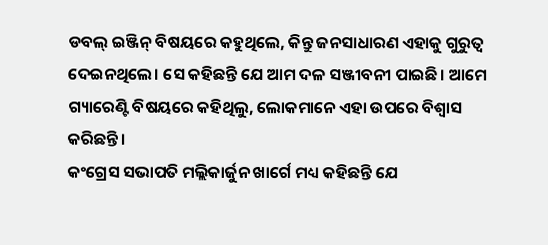ଡବଲ୍ ଇଞ୍ଜିନ୍ ବିଷୟରେ କହୁଥିଲେ, କିନ୍ତୁ ଜନସାଧାରଣ ଏହାକୁ ଗୁରୁତ୍ୱ ଦେଇନଥିଲେ। ସେ କହିଛନ୍ତି ଯେ ଆମ ଦଳ ସଞ୍ଜୀବନୀ ପାଇଛି। ଆମେ ଗ୍ୟାରେଣ୍ଟି ବିଷୟରେ କହିଥିଲୁ, ଲୋକମାନେ ଏହା ଉପରେ ବିଶ୍ୱାସ କରିଛନ୍ତି।
କଂଗ୍ରେସ ସଭାପତି ମଲ୍ଲିକାର୍ଜୁନ ଖାର୍ଗେ ମଧ୍ୟ କହିଛନ୍ତି ଯେ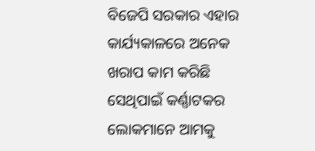ବିଜେପି ସରକାର ଏହାର କାର୍ଯ୍ୟକାଳରେ ଅନେକ ଖରାପ କାମ କରିଛି ସେଥିପାଇଁ କର୍ଣ୍ଣାଟକର ଲୋକମାନେ ଆମକୁ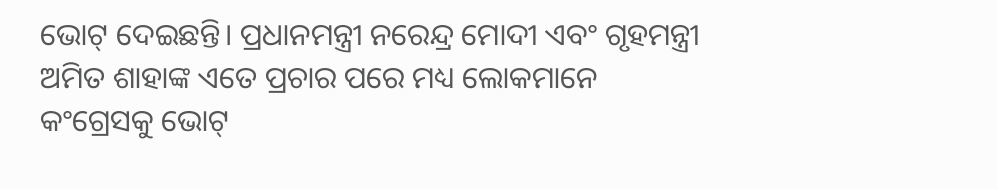ଭୋଟ୍ ଦେଇଛନ୍ତି। ପ୍ରଧାନମନ୍ତ୍ରୀ ନରେନ୍ଦ୍ର ମୋଦୀ ଏବଂ ଗୃହମନ୍ତ୍ରୀ ଅମିତ ଶାହାଙ୍କ ଏତେ ପ୍ରଚାର ପରେ ମଧ୍ୟ ଲୋକମାନେ କଂଗ୍ରେସକୁ ଭୋଟ୍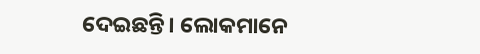ଦେଇଛନ୍ତି। ଲୋକମାନେ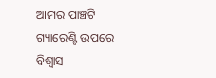ଆମର ପାଞ୍ଚଟି ଗ୍ୟାରେଣ୍ଟି ଉପରେ ବିଶ୍ୱାସ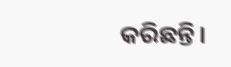କରିଛନ୍ତି।